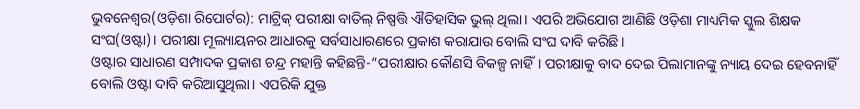ଭୁବନେଶ୍ୱର(ଓଡ଼ିଶା ରିପୋର୍ଟର): ମାଟ୍ରିକ୍ ପରୀକ୍ଷା ବାତିଲ୍ ନିଷ୍ପତ୍ତି ଐତିହାସିକ ଭୁଲ୍ ଥିଲା। ଏପରି ଅଭିଯୋଗ ଆଣିଛି ଓଡ଼ିଶା ମାଧ୍ୟମିକ ସ୍କୁଲ ଶିକ୍ଷକ ସଂଘ(ଓଷ୍ଟା)। ପରୀକ୍ଷା ମୂଲ୍ୟାୟନର ଆଧାରକୁ ସର୍ବସାଧାରଣରେ ପ୍ରକାଶ କରାଯାଉ ବୋଲି ସଂଘ ଦାବି କରିଛି।
ଓଷ୍ଟାର ସାଧାରଣ ସମ୍ପାଦକ ପ୍ରକାଶ ଚନ୍ଦ୍ର ମହାନ୍ତି କହିଛନ୍ତି-“ପରୀକ୍ଷାର କୌଣସି ବିକଳ୍ପ ନାହିଁ। ପରୀକ୍ଷାକୁ ବାଦ ଦେଇ ପିଲାମାନଙ୍କୁ ନ୍ୟାୟ ଦେଇ ହେବନାହିଁ ବୋଲି ଓଷ୍ଟା ଦାବି କରିଆସୁଥିଲା। ଏପରିକି ଯୁକ୍ତ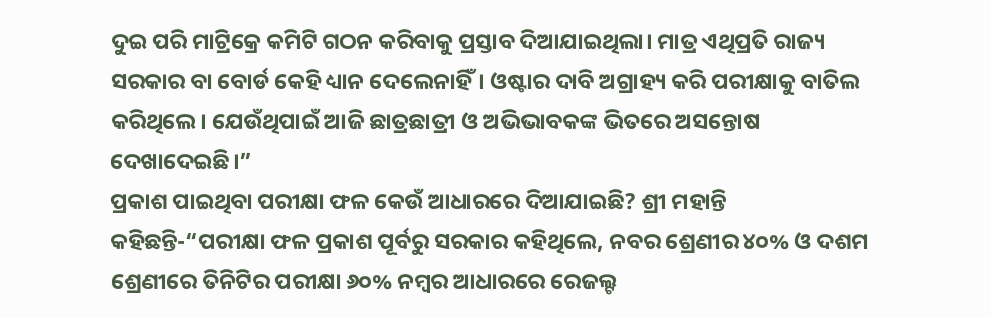ଦୁଇ ପରି ମାଟ୍ରିକ୍ରେ କମିଟି ଗଠନ କରିବାକୁ ପ୍ରସ୍ତାବ ଦିଆଯାଇଥିଲା। ମାତ୍ର ଏଥିପ୍ରତି ରାଜ୍ୟ ସରକାର ବା ବୋର୍ଡ କେହି ଧ୍ୟାନ ଦେଲେନାହିଁ। ଓଷ୍ଟାର ଦାବି ଅଗ୍ରାହ୍ୟ କରି ପରୀକ୍ଷାକୁ ବାତିଲ କରିଥିଲେ। ଯେଉଁଥିପାଇଁ ଆଜି ଛାତ୍ରଛାତ୍ରୀ ଓ ଅଭିଭାବକଙ୍କ ଭିତରେ ଅସନ୍ତୋଷ ଦେଖାଦେଇଛି।”
ପ୍ରକାଶ ପାଇଥିବା ପରୀକ୍ଷା ଫଳ କେଉଁ ଆଧାରରେ ଦିଆଯାଇଛି? ଶ୍ରୀ ମହାନ୍ତି କହିଛନ୍ତି-“ପରୀକ୍ଷା ଫଳ ପ୍ରକାଶ ପୂର୍ବରୁ ସରକାର କହିଥିଲେ, ନବର ଶ୍ରେଣୀର ୪୦% ଓ ଦଶମ ଶ୍ରେଣୀରେ ତିନିଟିର ପରୀକ୍ଷା ୬୦% ନମ୍ୱର ଆଧାରରେ ରେଜଲ୍ଟ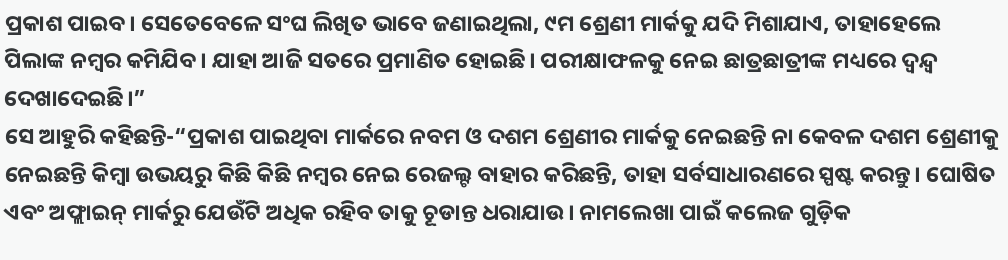ପ୍ରକାଶ ପାଇବ। ସେତେବେଳେ ସଂଘ ଲିଖିତ ଭାବେ ଜଣାଇଥିଲା, ୯ମ ଶ୍ରେଣୀ ମାର୍କକୁ ଯଦି ମିଶାଯାଏ, ତାହାହେଲେ ପିଲାଙ୍କ ନମ୍ୱର କମିଯିବ। ଯାହା ଆଜି ସତରେ ପ୍ରମାଣିତ ହୋଇଛି। ପରୀକ୍ଷାଫଳକୁ ନେଇ ଛାତ୍ରଛାତ୍ରୀଙ୍କ ମଧ୍ୟରେ ଦ୍ୱନ୍ଦ୍ୱ ଦେଖାଦେଇଛି।”
ସେ ଆହୁରି କହିଛନ୍ତି-“ପ୍ରକାଶ ପାଇଥିବା ମାର୍କରେ ନବମ ଓ ଦଶମ ଶ୍ରେଣୀର ମାର୍କକୁ ନେଇଛନ୍ତି ନା କେବଳ ଦଶମ ଶ୍ରେଣୀକୁ ନେଇଛନ୍ତି କିମ୍ୱା ଉଭୟରୁ କିଛି କିଛି ନମ୍ୱର ନେଇ ରେଜଲ୍ଟ ବାହାର କରିଛନ୍ତି, ତାହା ସର୍ବସାଧାରଣରେ ସ୍ପଷ୍ଟ କରନ୍ତୁ। ଘୋଷିତ ଏବଂ ଅଫ୍ଲାଇନ୍ ମାର୍କରୁ ଯେଉଁଟି ଅଧିକ ରହିବ ତାକୁ ଚୂଡାନ୍ତ ଧରାଯାଉ। ନାମଲେଖା ପାଇଁ କଲେଜ ଗୁଡ଼ିକ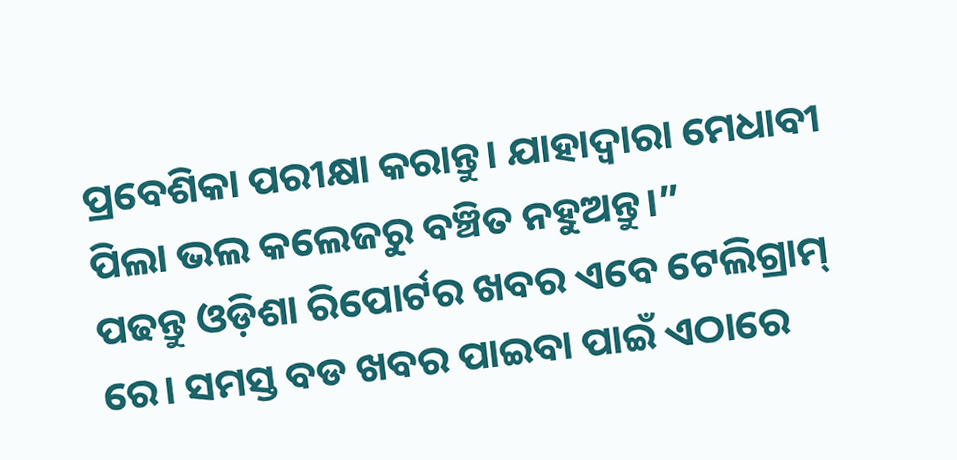ପ୍ରବେଶିକା ପରୀକ୍ଷା କରାନ୍ତୁ। ଯାହାଦ୍ୱାରା ମେଧାବୀ ପିଲା ଭଲ କଲେଜରୁ ବଞ୍ଚିତ ନହୁଅନ୍ତୁ।”
ପଢନ୍ତୁ ଓଡ଼ିଶା ରିପୋର୍ଟର ଖବର ଏବେ ଟେଲିଗ୍ରାମ୍ ରେ। ସମସ୍ତ ବଡ ଖବର ପାଇବା ପାଇଁ ଏଠାରେ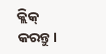କ୍ଲିକ୍ କରନ୍ତୁ।